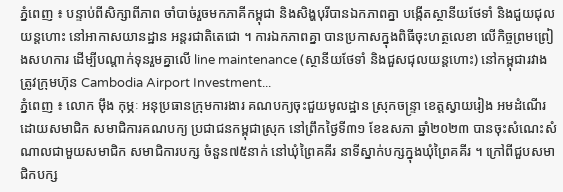ភ្នំពេញ ៖ បន្ទាប់ពីសិក្សាពីភាព ចាំបាច់រួចមកភាគីកម្ពុជា និងសិង្ហបុរីបានឯកភាពគ្នា បង្កើតស្ថានីយថែទាំ និងជួយជុលយន្តហោះ នៅអាកាសយានដ្ឋាន អន្តរជាតិតេជោ ។ ការឯកភាពគ្នា បានប្រកាសក្នុងពិធីចុះហត្ថលេខា លើកិច្ចព្រមព្រៀងសហការ ដើម្បីបណ្តាក់ទុនរួមគ្នាលើ line maintenance (ស្ថានីយថែទាំ និងជួសជុលយន្តហោះ) នៅកម្ពុជារវាងត្រូវក្រុមហ៊ុន Cambodia Airport Investment...
ភ្នំពេញ ៖ លោក ម៉ឹង កុម្ភៈ អនុប្រធានក្រុមការងារ គណបក្យចុះជួយមូលដ្ឋាន ស្រុកចន្រ្ទា ខេត្តស្វាយរៀង អមដំណើរដោយសមាជិក សមាជិការគណបក្យ ប្រជាជនកម្ពុជាស្រុក នៅព្រឹកថ្ងៃទី៣១ ខែឧសភា ឆ្នាំ២០២៣ បានចុះសំណេះសំណាលជាមួយសមាជិក សមាជិការបក្ស ចំនួន៧៥នាក់ នៅឃុំព្រៃគគីរ នាទីស្នាក់បក្សក្នុងឃុំព្រៃគគីរ ។ ក្រៅពីជួបសមាជិកបក្ស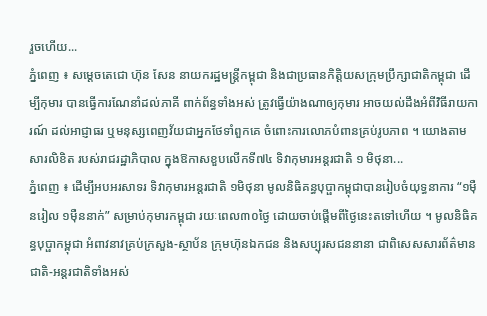រួចហើយ...
ភ្នំពេញ ៖ សម្ដេចតេជោ ហ៊ុន សែន នាយករដ្ឋមន្ដ្រីកម្ពុជា និងជាប្រធានកិត្តិយសក្រុមប្រឹក្សាជាតិកម្ពុជា ដើម្បីកុមារ បានធ្វើការណែនាំដល់ភាគី ពាក់ព័ន្ធទាំងអស់ ត្រូវធ្វើយ៉ាងណាឲ្យកុមារ អាចយល់ដឹងអំពីវិធីរាយការណ៍ ដល់អាជ្ញាធរ ឬមនុស្សពេញវ័យជាអ្នកថែទាំពួកគេ ចំពោះការលោភបំពានគ្រប់រូបភាព ។ យោងតាមសារលិខិត របស់រាជរដ្ឋាភិបាល ក្នុងឱកាសខួបលើកទី៧៤ ទិវាកុមារអន្ដរជាតិ ១ មិថុនា...
ភ្នំពេញ ៖ ដើម្បីអបអរសាទរ ទិវាកុមារអន្តរជាតិ ១មិថុនា មូលនិធិគន្ធបុប្ផាកម្ពុជាបានរៀបចំយុទ្ធនាការ “១ម៉ឺនរៀល ១ម៉ឺននាក់” សម្រាប់កុមារកម្ពុជា រយៈពេល៣០ថ្ងៃ ដោយចាប់ផ្តើមពីថ្ងៃនេះតទៅហើយ ។ មូលនិធិគន្ធបុប្ផាកម្ពុជា អំពាវនាវគ្រប់ក្រសួង-ស្ថាប័ន ក្រុមហ៊ុនឯកជន និងសប្បុរសជននានា ជាពិសេសសារព័ត៌មានជាតិ-អន្តរជាតិទាំងអស់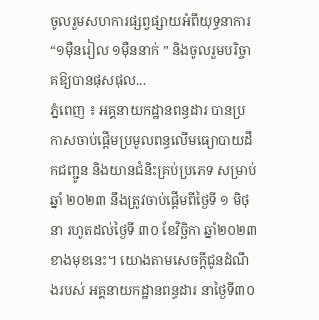ចូលរួមសហការផ្សព្វផ្សាយអំពីយុទ្ធនាការ “១ម៉ឺនរៀល ១ម៉ឺននាក់ ” និងចូលរួមបរិច្ចាគឱ្យបានផុសផុល...
ភ្នំពេញ ៖ អគ្គនាយកដ្ឋានពន្ធដារ បានប្រកាសចាប់ផ្ដើមប្រមូលពន្ធលើមធ្យោបាយដឹកជញ្ជូន និងយានជំនិះគ្រប់ប្រភេទ សម្រាប់ឆ្នាំ ២០២៣ នឹងត្រូវចាប់ផ្ដើមពីថ្ងៃទី ១ មិថុនា រហូតដល់ថ្ងៃទី ៣០ ខែវិច្ឆិកា ឆ្នាំ២០២៣ ខាងមុខនេះ។ យោងតាមសេចក្ដីជូនដំណឹងរបស់ អគ្គនាយកដ្ឋានពន្ធដារ នាថ្ងៃទី៣០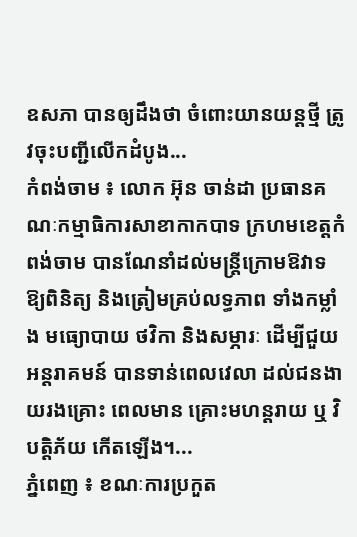ឧសភា បានឲ្យដឹងថា ចំពោះយានយន្តថ្មី ត្រូវចុះបញ្ជីលើកដំបូង...
កំពង់ចាម ៖ លោក អ៊ុន ចាន់ដា ប្រធានគណៈកម្មាធិការសាខាកាកបាទ ក្រហមខេត្តកំពង់ចាម បានណែនាំដល់មន្ត្រីក្រោមឱវាទ ឱ្យពិនិត្យ និងត្រៀមគ្រប់លទ្ធភាព ទាំងកម្លាំង មធ្យោបាយ ថវិកា និងសម្ភារៈ ដើម្បីជួយអន្តរាគមន៍ បានទាន់ពេលវេលា ដល់ជនងាយរងគ្រោះ ពេលមាន គ្រោះមហន្តរាយ ឬ វិបត្តិភ័យ កើតឡើង។...
ភ្នំពេញ ៖ ខណៈការប្រកួត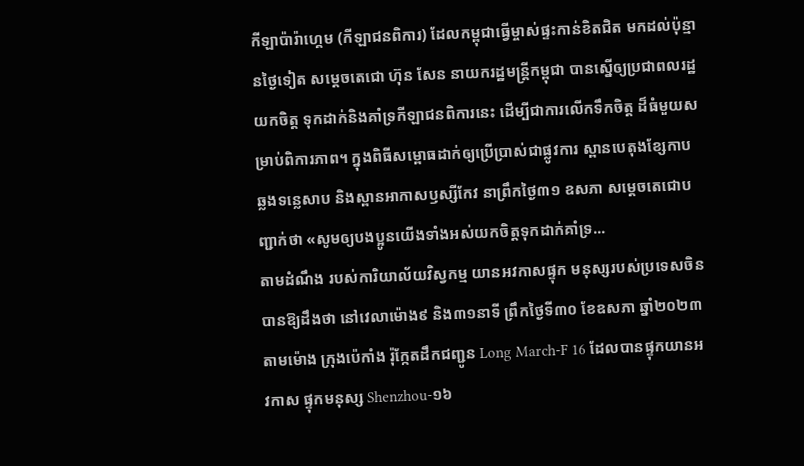កីឡាប៉ារ៉ាហ្គេម (កីឡាជនពិការ) ដែលកម្ពុជាធ្វើម្ចាស់ផ្ទះកាន់ខិតជិត មកដល់ប៉ុន្មានថ្ងៃទៀត សម្តេចតេជោ ហ៊ុន សែន នាយករដ្ឋមន្ត្រីកម្ពុជា បានស្នើឲ្យប្រជាពលរដ្ឋយកចិត្ត ទុកដាក់និងគាំទ្រកីឡាជនពិការនេះ ដើម្បីជាការលើកទឹកចិត្ត ដ៏ធំមួយសម្រាប់ពិការភាព។ ក្នុងពិធីសម្ពោធដាក់ឲ្យប្រើប្រាស់ជាផ្លូវការ ស្ពានបេតុងខ្សែកាប ឆ្លងទន្លេសាប និងស្ពានអាកាសឫស្សីកែវ នាព្រឹកថ្ងៃ៣១ ឧសភា សម្ដេចតេជោបញ្ជាក់ថា «សូមឲ្យបងប្អូនយើងទាំងអស់យកចិត្តទុកដាក់គាំទ្រ...
តាមដំណឹង របស់ការិយាល័យវិស្វកម្ម យានអវកាសផ្ទុក មនុស្សរបស់ប្រទេសចិន បានឱ្យដឹងថា នៅវេលាម៉ោង៩ និង៣១នាទី ព្រឹកថ្ងៃទី៣០ ខែឧសភា ឆ្នាំ២០២៣ តាមម៉ោង ក្រុងប៉េកាំង រ៉ុក្កែតដឹកជញ្ជូន Long March-F 16 ដែលបានផ្ទុកយានអវកាស ផ្ទុកមនុស្ស Shenzhou-១៦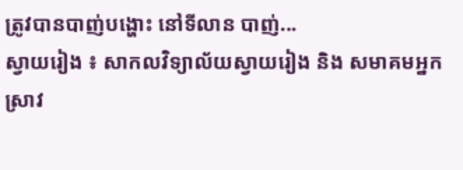ត្រូវបានបាញ់បង្ហោះ នៅទីលាន បាញ់...
ស្វាយរៀង ៖ សាកលវិទ្យាល័យស្វាយរៀង និង សមាគមអ្នកស្រាវ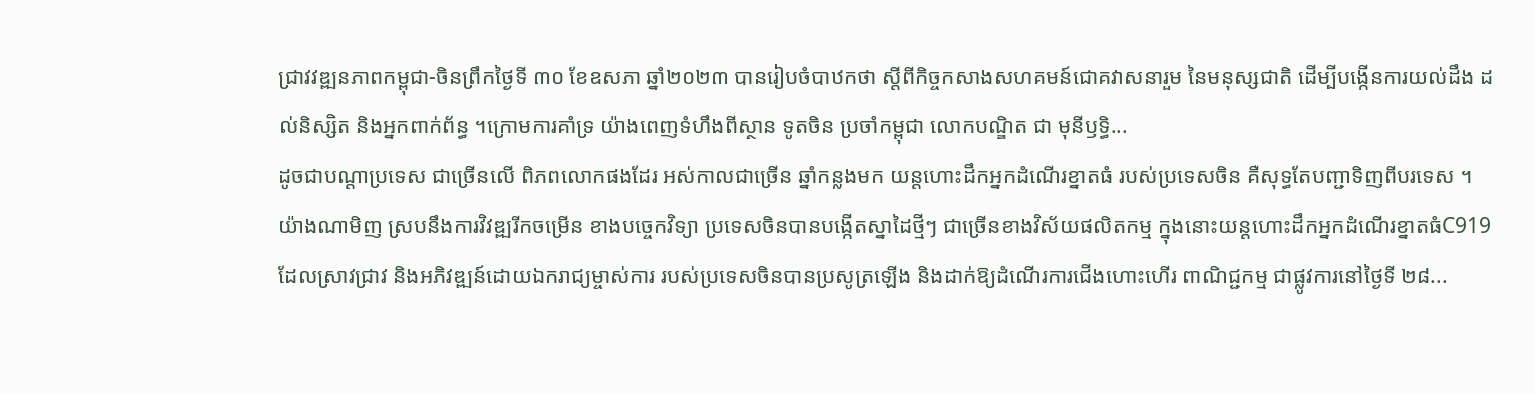ជ្រាវវឌ្ឍនភាពកម្ពុជា-ចិនព្រឹកថ្ងៃទី ៣០ ខែឧសភា ឆ្នាំ២០២៣ បានរៀបចំបាឋកថា ស្តីពីកិច្ចកសាងសហគមន៍ជោគវាសនារួម នៃមនុស្សជាតិ ដើម្បីបង្កើនការយល់ដឹង ដល់និស្សិត និងអ្នកពាក់ព័ន្ធ ។ក្រោមការគាំទ្រ យ៉ាងពេញទំហឹងពីស្ថាន ទូតចិន ប្រចាំកម្ពុជា លោកបណ្ឌិត ជា មុនីឫទ្ធិ...
ដូចជាបណ្តាប្រទេស ជាច្រើនលើ ពិភពលោកផងដែរ អស់កាលជាច្រើន ឆ្នាំកន្លងមក យន្តហោះដឹកអ្នកដំណើរខ្នាតធំ របស់ប្រទេសចិន គឺសុទ្ធតែបញ្ជាទិញពីបរទេស ។ យ៉ាងណាមិញ ស្របនឹងការវិវឌ្ឍរីកចម្រើន ខាងបច្ចេកវិទ្យា ប្រទេសចិនបានបង្កើតស្នាដៃថ្មីៗ ជាច្រើនខាងវិស័យផលិតកម្ម ក្នុងនោះយន្តហោះដឹកអ្នកដំណើរខ្នាតធំC919 ដែលស្រាវជ្រាវ និងអភិវឌ្ឍន៍ដោយឯករាជ្យម្ចាស់ការ របស់ប្រទេសចិនបានប្រសូត្រឡើង និងដាក់ឱ្យដំណើរការជើងហោះហើរ ពាណិជ្ជកម្ម ជាផ្លូវការនៅថ្ងៃទី ២៨...